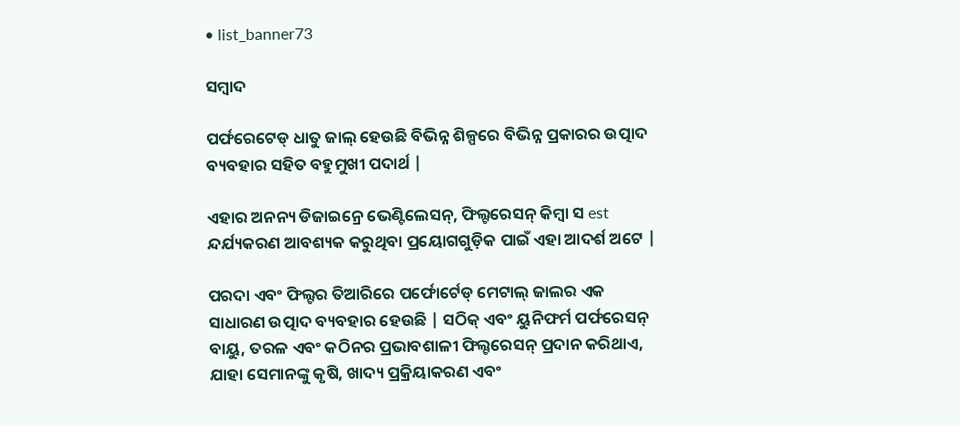• list_banner73

ସମ୍ବାଦ

ପର୍ଫରେଟେଡ୍ ଧାତୁ ଜାଲ୍ ହେଉଛି ବିଭିନ୍ନ ଶିଳ୍ପରେ ବିଭିନ୍ନ ପ୍ରକାରର ଉତ୍ପାଦ ବ୍ୟବହାର ସହିତ ବହୁମୁଖୀ ପଦାର୍ଥ |

ଏହାର ଅନନ୍ୟ ଡିଜାଇନ୍ରେ ଭେଣ୍ଟିଲେସନ୍, ଫିଲ୍ଟରେସନ୍ କିମ୍ବା ସ est ନ୍ଦର୍ଯ୍ୟକରଣ ଆବଶ୍ୟକ କରୁଥିବା ପ୍ରୟୋଗଗୁଡ଼ିକ ପାଇଁ ଏହା ଆଦର୍ଶ ଅଟେ |

ପରଦା ଏବଂ ଫିଲ୍ଟର ତିଆରିରେ ପର୍ଫୋର୍ଟେଡ୍ ମେଟାଲ୍ ଜାଲର ଏକ ସାଧାରଣ ଉତ୍ପାଦ ବ୍ୟବହାର ହେଉଛି | ସଠିକ୍ ଏବଂ ୟୁନିଫର୍ମ ପର୍ଫରେସନ୍ ବାୟୁ, ତରଳ ଏବଂ କଠିନର ପ୍ରଭାବଶାଳୀ ଫିଲ୍ଟରେସନ୍ ପ୍ରଦାନ କରିଥାଏ, ଯାହା ସେମାନଙ୍କୁ କୃଷି, ଖାଦ୍ୟ ପ୍ରକ୍ରିୟାକରଣ ଏବଂ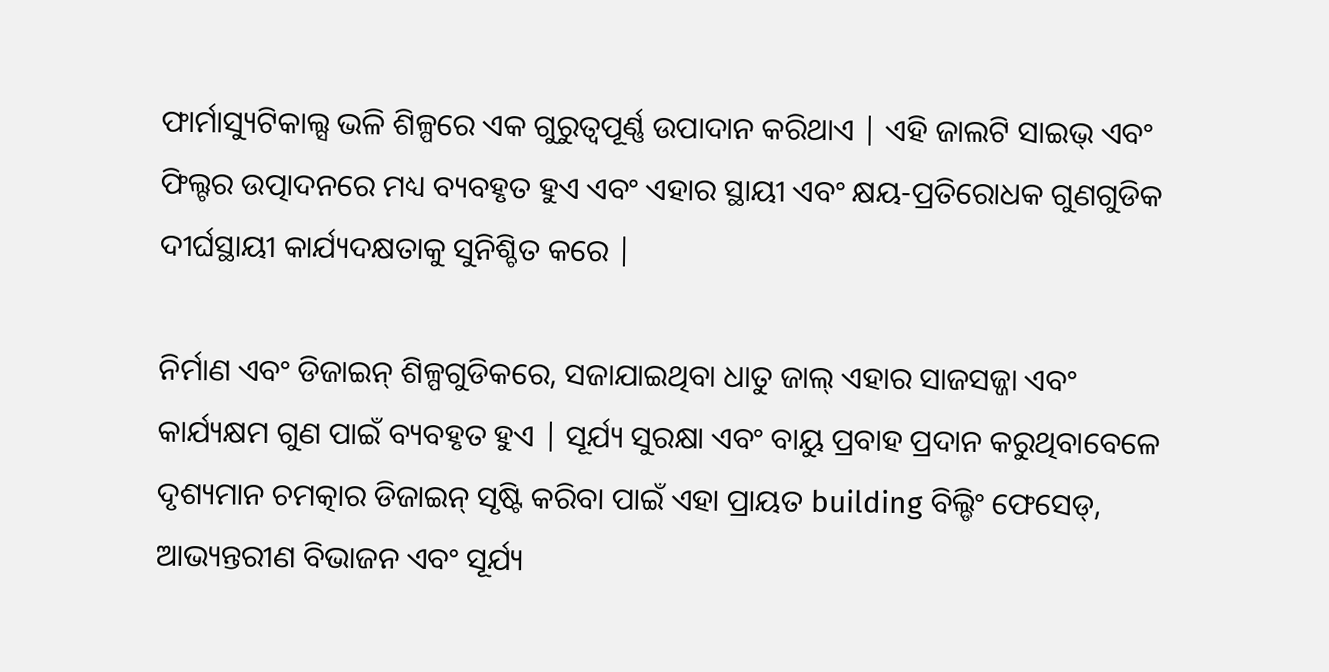ଫାର୍ମାସ୍ୟୁଟିକାଲ୍ସ ଭଳି ଶିଳ୍ପରେ ଏକ ଗୁରୁତ୍ୱପୂର୍ଣ୍ଣ ଉପାଦାନ କରିଥାଏ | ଏହି ଜାଲଟି ସାଇଭ୍ ଏବଂ ଫିଲ୍ଟର ଉତ୍ପାଦନରେ ମଧ୍ୟ ବ୍ୟବହୃତ ହୁଏ ଏବଂ ଏହାର ସ୍ଥାୟୀ ଏବଂ କ୍ଷୟ-ପ୍ରତିରୋଧକ ଗୁଣଗୁଡିକ ଦୀର୍ଘସ୍ଥାୟୀ କାର୍ଯ୍ୟଦକ୍ଷତାକୁ ସୁନିଶ୍ଚିତ କରେ |

ନିର୍ମାଣ ଏବଂ ଡିଜାଇନ୍ ଶିଳ୍ପଗୁଡିକରେ, ସଜାଯାଇଥିବା ଧାତୁ ଜାଲ୍ ଏହାର ସାଜସଜ୍ଜା ଏବଂ କାର୍ଯ୍ୟକ୍ଷମ ଗୁଣ ପାଇଁ ବ୍ୟବହୃତ ହୁଏ | ସୂର୍ଯ୍ୟ ସୁରକ୍ଷା ଏବଂ ବାୟୁ ପ୍ରବାହ ପ୍ରଦାନ କରୁଥିବାବେଳେ ଦୃଶ୍ୟମାନ ଚମତ୍କାର ଡିଜାଇନ୍ ସୃଷ୍ଟି କରିବା ପାଇଁ ଏହା ପ୍ରାୟତ building ବିଲ୍ଡିଂ ଫେସେଡ୍, ଆଭ୍ୟନ୍ତରୀଣ ବିଭାଜନ ଏବଂ ସୂର୍ଯ୍ୟ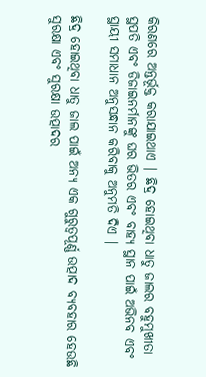କିରଣରେ ଅନ୍ତର୍ଭୂକ୍ତ କରାଯାଇଥାଏ | ଛିଦ୍ର ହୋଇଥିବା ଧାତୁ ଜାଲର ବହୁମୁଖୀତା ସ୍ଥପତି ଏବଂ ଡିଜାଇନର୍ମାନଙ୍କୁ ଘର ଭିତର ଏବଂ ବାହ୍ୟ ସ୍ଥାନ ପାଇଁ ଅଭିନବ ଏବଂ ସ୍ଥାୟୀ ସମାଧାନ ଅନୁସନ୍ଧାନ କରିବାକୁ ଅନୁମତି ଦିଏ |

ଛିଦ୍ର ହୋଇଥିବା ଧାତୁ ଜାଲ ପାଇଁ ଅନ୍ୟ ଏକ ଗୁରୁତ୍ୱପୂର୍ଣ୍ଣ ଉତ୍ପାଦ ବ୍ୟବହାର ହେଉଛି ସୁରକ୍ଷା ଏବଂ ସୁରକ୍ଷା ଉତ୍ପାଦର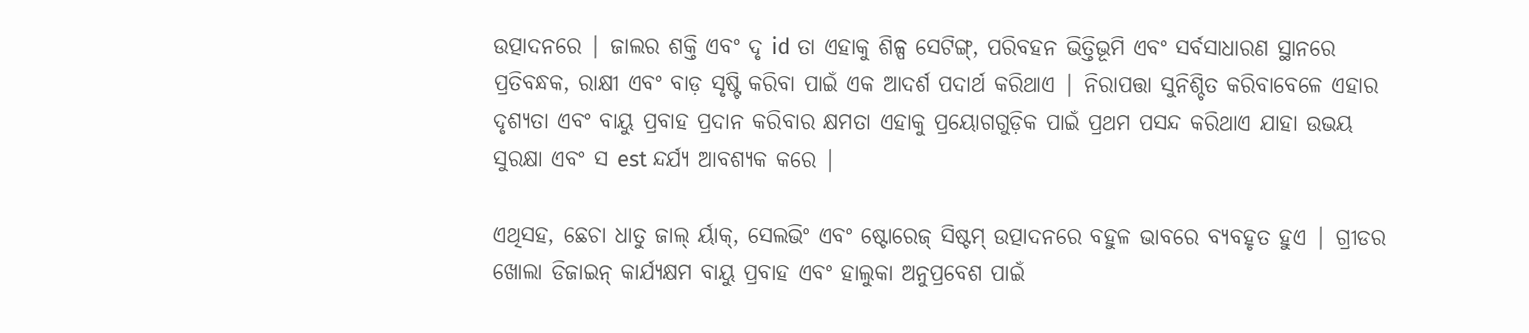ଉତ୍ପାଦନରେ | ଜାଲର ଶକ୍ତି ଏବଂ ଦୃ id ତା ଏହାକୁ ଶିଳ୍ପ ସେଟିଙ୍ଗ୍, ପରିବହନ ଭିତ୍ତିଭୂମି ଏବଂ ସର୍ବସାଧାରଣ ସ୍ଥାନରେ ପ୍ରତିବନ୍ଧକ, ରାକ୍ଷୀ ଏବଂ ବାଡ଼ ସୃଷ୍ଟି କରିବା ପାଇଁ ଏକ ଆଦର୍ଶ ପଦାର୍ଥ କରିଥାଏ | ନିରାପତ୍ତା ସୁନିଶ୍ଚିତ କରିବାବେଳେ ଏହାର ଦୃଶ୍ୟତା ଏବଂ ବାୟୁ ପ୍ରବାହ ପ୍ରଦାନ କରିବାର କ୍ଷମତା ଏହାକୁ ପ୍ରୟୋଗଗୁଡ଼ିକ ପାଇଁ ପ୍ରଥମ ପସନ୍ଦ କରିଥାଏ ଯାହା ଉଭୟ ସୁରକ୍ଷା ଏବଂ ସ est ନ୍ଦର୍ଯ୍ୟ ଆବଶ୍ୟକ କରେ |

ଏଥିସହ, ଛେଚା ଧାତୁ ଜାଲ୍ ର୍ୟାକ୍, ସେଲଭିଂ ଏବଂ ଷ୍ଟୋରେଜ୍ ସିଷ୍ଟମ୍ ଉତ୍ପାଦନରେ ବହୁଳ ଭାବରେ ବ୍ୟବହୃତ ହୁଏ | ଗ୍ରୀଡର ଖୋଲା ଡିଜାଇନ୍ କାର୍ଯ୍ୟକ୍ଷମ ବାୟୁ ପ୍ରବାହ ଏବଂ ହାଲୁକା ଅନୁପ୍ରବେଶ ପାଇଁ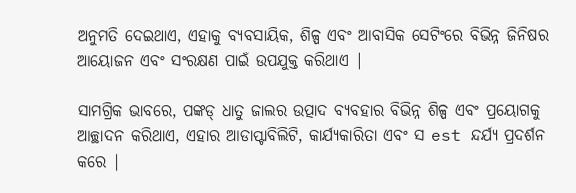ଅନୁମତି ଦେଇଥାଏ, ଏହାକୁ ବ୍ୟବସାୟିକ, ଶିଳ୍ପ ଏବଂ ଆବାସିକ ସେଟିଂରେ ବିଭିନ୍ନ ଜିନିଷର ଆୟୋଜନ ଏବଂ ସଂରକ୍ଷଣ ପାଇଁ ଉପଯୁକ୍ତ କରିଥାଏ |

ସାମଗ୍ରିକ ଭାବରେ, ପଙ୍କଡ୍ ଧାତୁ ଜାଲର ଉତ୍ପାଦ ବ୍ୟବହାର ବିଭିନ୍ନ ଶିଳ୍ପ ଏବଂ ପ୍ରୟୋଗକୁ ଆଚ୍ଛାଦନ କରିଥାଏ, ଏହାର ଆଡାପ୍ଟାବିଲିଟି, କାର୍ଯ୍ୟକାରିତା ଏବଂ ସ est ନ୍ଦର୍ଯ୍ୟ ପ୍ରଦର୍ଶନ କରେ |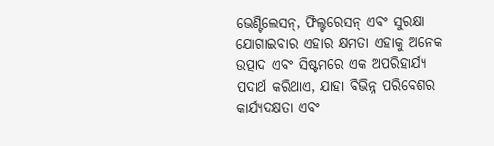ଭେଣ୍ଟିଲେସନ୍, ଫିଲ୍ଟରେସନ୍ ଏବଂ ସୁରକ୍ଷା ଯୋଗାଇବାର ଏହାର କ୍ଷମତା ଏହାକୁ ଅନେକ ଉତ୍ପାଦ ଏବଂ ସିଷ୍ଟମରେ ଏକ ଅପରିହାର୍ଯ୍ୟ ପଦାର୍ଥ କରିଥାଏ, ଯାହା ବିଭିନ୍ନ ପରିବେଶର କାର୍ଯ୍ୟଦକ୍ଷତା ଏବଂ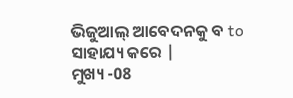ଭିଜୁଆଲ୍ ଆବେଦନକୁ ବ to ସାହାଯ୍ୟ କରେ |
ମୁଖ୍ୟ -08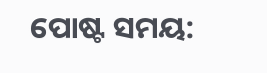ପୋଷ୍ଟ ସମୟ: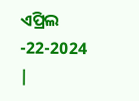ଏପ୍ରିଲ -22-2024 |